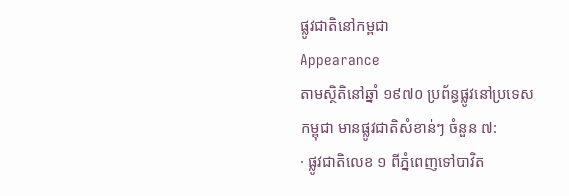ផ្លូវជាតិនៅកម្ពជា
Appearance
តាមស្ថិតិនៅឆ្នាំ ១៩៧០ ប្រព័ន្ធផ្លូវនៅប្រទេសកម្ពុជា មានផ្លូវជាតិសំខាន់ៗ ចំនួន ៧:
· ផ្លូវជាតិលេខ ១ ពីភ្នំពេញទៅបាវិត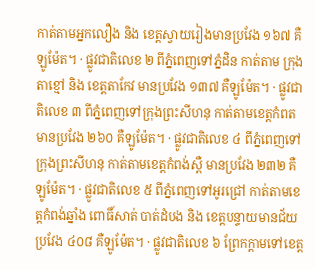កាត់តាមអ្នកលឿង និង ខេត្តស្វាយរៀងមានប្រវែង ១៦៧ គឺឡូម៉ែត។ · ផ្លូវជាតិលេខ ២ ពីភ្នំពេញទៅភ្នំដិន កាត់តាម ក្រុងតាខ្មៅ និង ខេត្តតាកែវ មានប្រវែង ១៣៧ គឺឡូម៉ែត។ · ផ្លូវជាតិលេខ ៣ ពីភ្នំពេញទៅក្រុងព្រះសីហនុ កាត់តាមខេត្តកំពត មានប្រវែង ២៦០ គឺឡូម៉ែត។ · ផ្លូវជាតិលេខ ៤ ពីភ្នំពេញទៅក្រុងព្រះសីហនុ កាត់តាមខេត្តកំពង់ស្ពឺ មានប្រវែង ២៣២ គឺឡូម៉ែត។ · ផ្លូវជាតិលេខ ៥ ពីភ្នំពេញទៅអូរជ្រៅ កាត់តាមខេត្តកំពង់ឆ្នាំង ពោធិ៍សាត់ បាត់ដំបង និង ខេត្តបន្ទាយមានជ័យ ប្រវែង ៤០៨ គឺឡូម៉ែត។ · ផ្លូវជាតិលេខ ៦ ព្រែកក្តាមទៅខេត្ត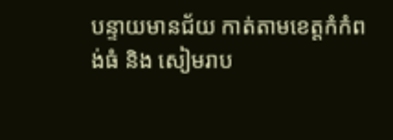បន្ទាយមានជ័យ កាត់តាមខេត្តកំកំពង់ធំ និង សៀមរាប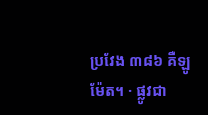ប្រវែង ៣៨៦ គឺឡូម៉ែត។ · ផ្លូវជា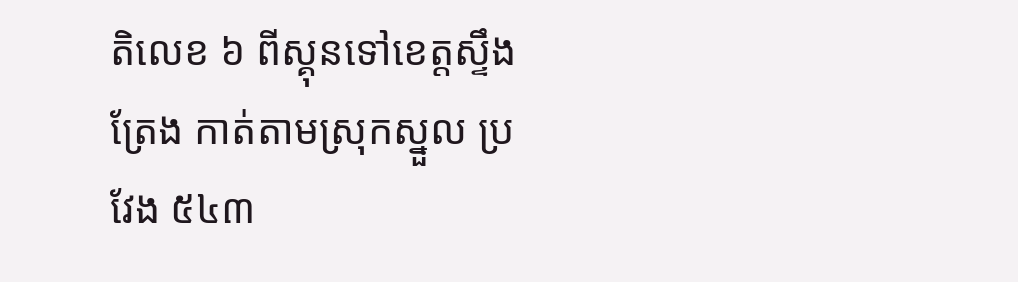តិលេខ ៦ ពីស្គុនទៅខេត្តស្ទឹងត្រែង កាត់តាមស្រុកស្នួល ប្រវែង ៥៤៣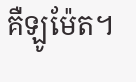គឺឡូម៉ែត។